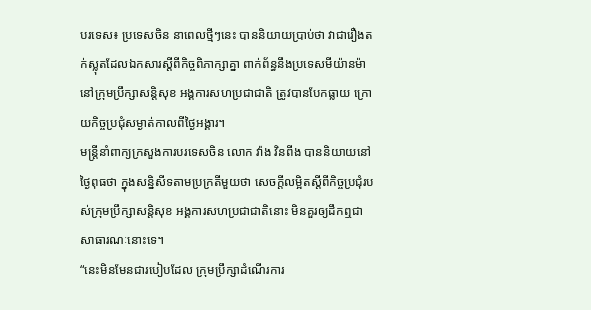បរទេស៖ ប្រទេសចិន នាពេលថ្មីៗនេះ បាននិយាយប្រាប់ថា វាជារឿងតក់ស្លុតដែលឯកសារស្តីពីកិច្ចពិភាក្សាគ្នា ពាក់ព័ន្ធនឹងប្រទេសមីយ៉ានម៉ា នៅក្រុមប្រឹក្សាសន្តិសុខ អង្គការសហប្រជាជាតិ ត្រូវបានបែកធ្លាយ ក្រោយកិច្ចប្រជុំសម្ងាត់កាលពីថ្ងៃអង្គារ។
មន្ត្រីនាំពាក្យក្រសួងការបរទេសចិន លោក វ៉ាង វិនពីង បាននិយាយនៅថ្ងៃពុធថា ក្នុងសន្និសីទតាមប្រក្រតីមួយថា សេចក្តីលម្អិតស្តីពីកិច្ចប្រជុំរបស់ក្រុមប្រឹក្សាសន្តិសុខ អង្គការសហប្រជាជាតិនោះ មិនគួរឲ្យដឹកឮជាសាធារណៈនោះទេ។
“នេះមិនមែនជារបៀបដែល ក្រុមប្រឹក្សាដំណើរការ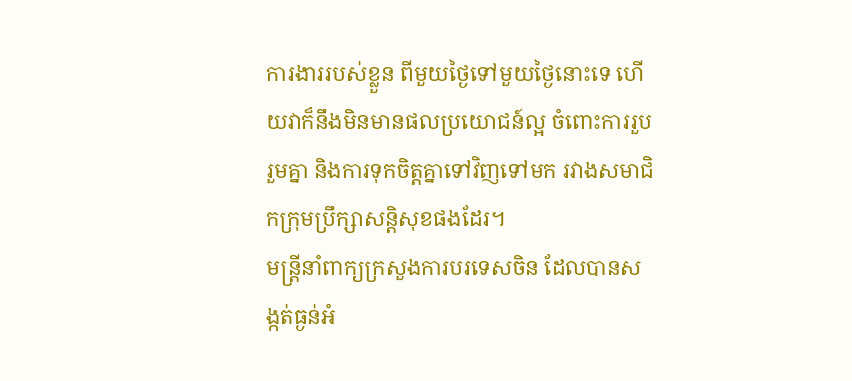ការងាររបស់ខ្លួន ពីមួយថ្ងៃទៅមួយថ្ងៃនោះទេ ហើយវាក៏នឹងមិនមានផលប្រយោជន៍ល្អ ចំពោះការរួបរួមគ្នា និងការទុកចិត្តគ្នាទៅវិញទៅមក រវាងសមាជិកក្រុមប្រឹក្សាសន្តិសុខផងដែរ។
មន្ត្រីនាំពាក្យក្រសួងការបរទេសចិន ដែលបានសង្កត់ធ្ងន់អំ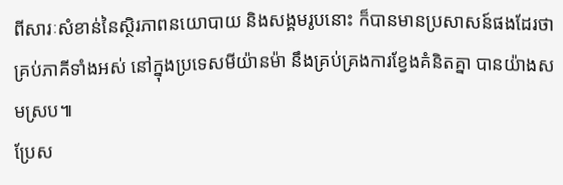ពីសារៈសំខាន់នៃស្ថិរភាពនយោបាយ និងសង្គមរូបនោះ ក៏បានមានប្រសាសន៍ផងដែរថា គ្រប់ភាគីទាំងអស់ នៅក្នុងប្រទេសមីយ៉ានម៉ា នឹងគ្រប់គ្រងការខ្វែងគំនិតគ្នា បានយ៉ាងសមស្រប៕
ប្រែស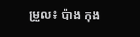ម្រួល៖ ប៉ាង កុង